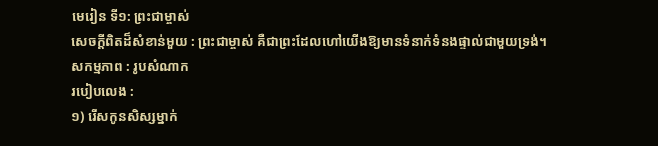មេរៀន ទី១: ព្រះជាម្ចាស់
សេចក្តីពិតដ៏សំខាន់មួយ : ព្រះជាម្ចាស់ គឺជាព្រះដែលហៅយើងឱ្យមានទំនាក់ទំនងផ្ទាល់ជាមួយទ្រង់។
សកម្មភាព : រូបសំណាក
របៀបលេង :
១) រើសកូនសិស្សម្នាក់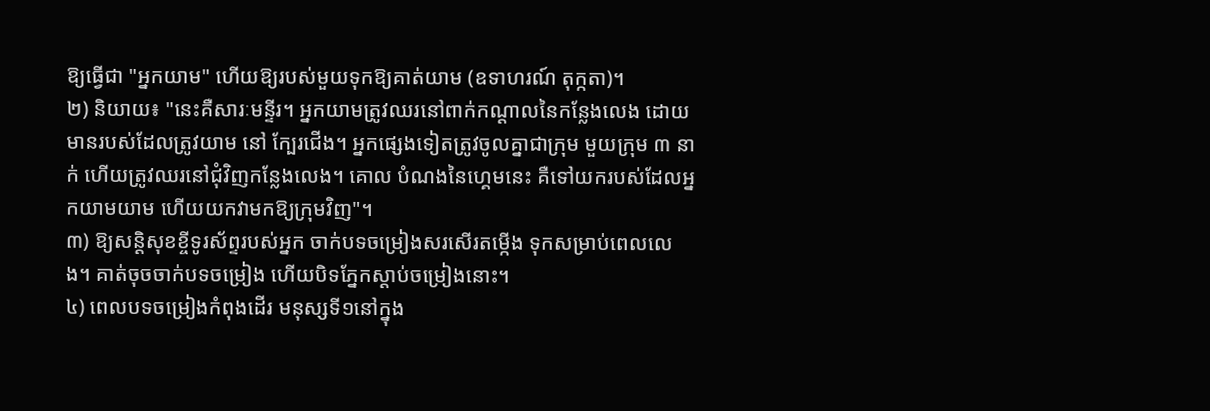ឱ្យធ្វើជា "អ្នកយាម" ហើយឱ្យរបស់មួយទុកឱ្យគាត់យាម (ឧទាហរណ៍ តុក្កតា)។
២) និយាយ៖ "នេះគឺសារៈមន្ទីរ។ អ្នកយាមត្រូវឈរនៅពាក់កណ្តាលនៃកន្លែងលេង ដោយមានរបស់ដែលត្រូវយាម នៅ ក្បែរជើង។ អ្នកផ្សេងទៀតត្រូវចូលគ្នាជាក្រុម មួយក្រុម ៣ នាក់ ហើយត្រូវឈរនៅជុំវិញកន្លែងលេង។ គោល បំណងនៃហ្គេមនេះ គឺទៅយករបស់ដែលអ្នកយាមយាម ហើយយកវាមកឱ្យក្រុមវិញ"។
៣) ឱ្យសន្ដិសុខខ្ចីទូរស័ព្ទរបស់អ្នក ចាក់បទចម្រៀងសរសើរតម្កើង ទុកសម្រាប់ពេលលេង។ គាត់ចុចចាក់បទចម្រៀង ហើយបិទភ្នែកស្ដាប់ចម្រៀងនោះ។
៤) ពេលបទចម្រៀងកំពុងដើរ មនុស្សទី១នៅក្នុង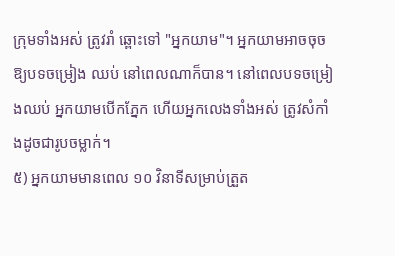ក្រុមទាំងអស់ ត្រូវរាំ ឆ្ពោះទៅ "អ្នកយាម"។ អ្នកយាមអាចចុចឱ្យបទចម្រៀង ឈប់ នៅពេលណាក៏បាន។ នៅពេលបទចម្រៀងឈប់ អ្នកយាមបើកភ្នែក ហើយអ្នកលេងទាំងអស់ ត្រូវសំកាំងដូចជារូបចម្លាក់។
៥) អ្នកយាមមានពេល ១០ វិនាទីសម្រាប់ត្រួត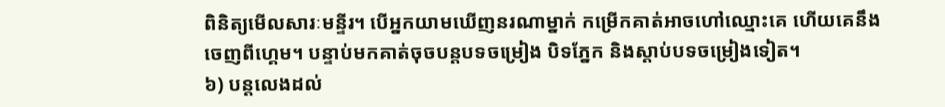ពិនិត្យមើលសារៈមន្ទីរ។ បើអ្នកយាមឃើញនរណាម្នាក់ កម្រើកគាត់អាចហៅឈ្មោះគេ ហើយគេនឹងចេញពីហ្គេម។ បន្ទាប់មកគាត់ចុចបន្តបទចម្រៀង បិទភ្នែក និងស្ដាប់បទចម្រៀងទៀត។
៦) បន្តលេងដល់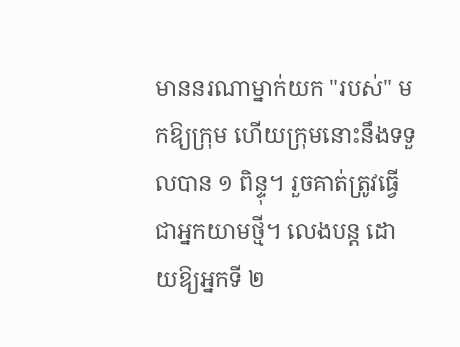មាននរណាម្នាក់យក "របស់" មកឱ្យក្រុម ហើយក្រុមនោះនឹងទទួលបាន ១ ពិន្ទុ។ រួចគាត់ត្រូវធ្វើជាអ្នកយាមថ្មី។ លេងបន្ត ដោយឱ្យអ្នកទី ២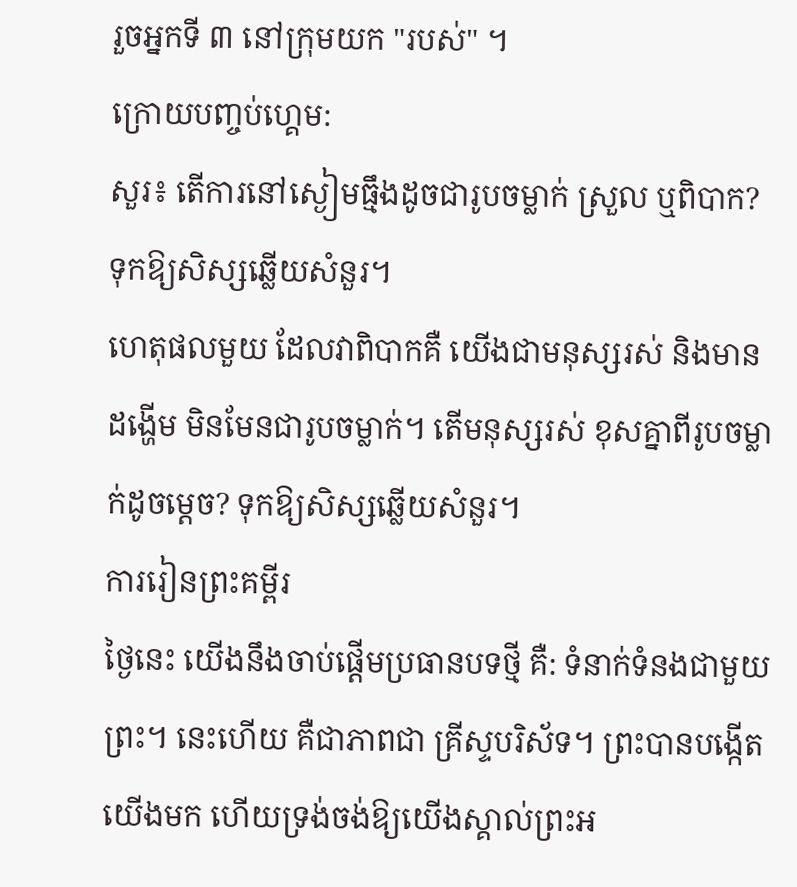រួចអ្នកទី ៣ នៅក្រុមយក "របស់" ។
ក្រោយបញ្ចប់ហ្គេម:
សួរ៖ តើការនៅស្ងៀមធ្មឹងដូចជារូបចម្លាក់ ស្រួល ឬពិបាក? ទុកឱ្យសិស្សឆ្លើយសំនួរ។
ហេតុផលមួយ ដែលវាពិបាកគឺ យើងជាមនុស្សរស់ និងមានដង្ហើម មិនមែនជារូបចម្លាក់។ តើមនុស្សរស់ ខុសគ្នាពីរូបចម្លាក់ដូចម្ដេច? ទុកឱ្យសិស្សឆ្លើយសំនួរ។
ការរៀនព្រះគម្ពីរ
ថ្ងៃនេះ យើងនឹងចាប់ផ្ដើមប្រធានបទថ្មី គឺ: ទំនាក់ទំនងជាមួយព្រះ។ នេះហើយ គឺជាភាពជា គ្រីស្ទបរិស័ទ។ ព្រះបានបង្កើតយើងមក ហើយទ្រង់ចង់ឱ្យយើងស្គាល់ព្រះអ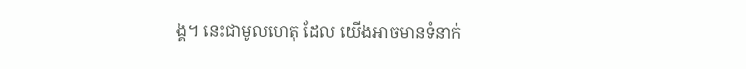ង្គ។ នេះជាមូលហេតុ ដែល យើងអាចមានទំនាក់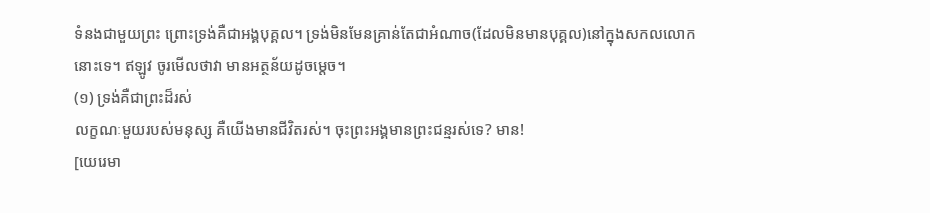ទំនងជាមួយព្រះ ព្រោះទ្រង់គឺជាអង្គបុគ្គល។ ទ្រង់មិនមែនគ្រាន់តែជាអំណាច(ដែលមិនមានបុគ្គល)នៅក្នុងសកលលោកនោះទេ។ ឥឡូវ ចូរមើលថាវា មានអត្ថន័យដូចម្ដេច។
(១) ទ្រង់គឺជាព្រះដ៏រស់
លក្ខណៈមួយរបស់មនុស្ស គឺយើងមានជីវិតរស់។ ចុះព្រះអង្គមានព្រះជន្មរស់ទេ? មាន!
[យេរេមា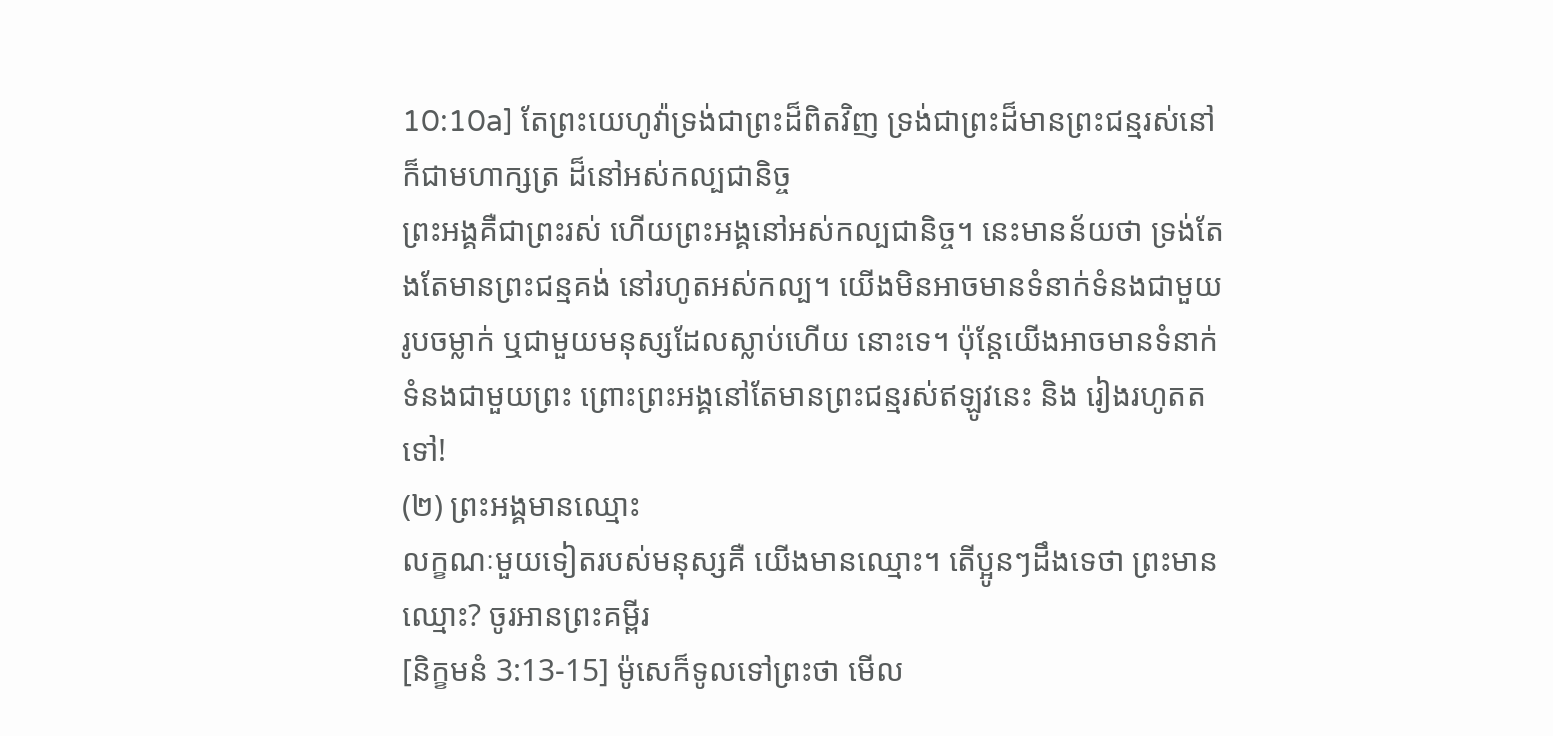10:10a] តែព្រះយេហូវ៉ាទ្រង់ជាព្រះដ៏ពិតវិញ ទ្រង់ជាព្រះដ៏មានព្រះជន្មរស់នៅ ក៏ជាមហាក្សត្រ ដ៏នៅអស់កល្បជានិច្ច
ព្រះអង្គគឺជាព្រះរស់ ហើយព្រះអង្គនៅអស់កល្បជានិច្ច។ នេះមានន័យថា ទ្រង់តែងតែមានព្រះជន្មគង់ នៅរហូតអស់កល្ប។ យើងមិនអាចមានទំនាក់ទំនងជាមួយរូបចម្លាក់ ឬជាមួយមនុស្សដែលស្លាប់ហើយ នោះទេ។ ប៉ុន្តែយើងអាចមានទំនាក់ទំនងជាមួយព្រះ ព្រោះព្រះអង្គនៅតែមានព្រះជន្មរស់ឥឡូវនេះ និង រៀងរហូតតទៅ!
(២) ព្រះអង្គមានឈ្មោះ
លក្ខណៈមួយទៀតរបស់មនុស្សគឺ យើងមានឈ្មោះ។ តើប្អូនៗដឹងទេថា ព្រះមានឈ្មោះ? ចូរអានព្រះគម្ពីរ
[និក្ខមនំ 3:13-15] ម៉ូសេក៏ទូលទៅព្រះថា មើល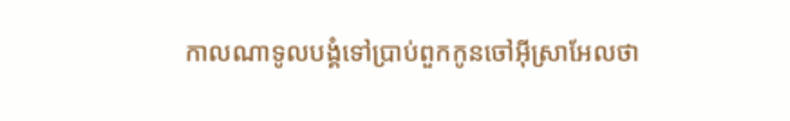កាលណាទូលបង្គំទៅប្រាប់ពួកកូនចៅអ៊ីស្រាអែលថា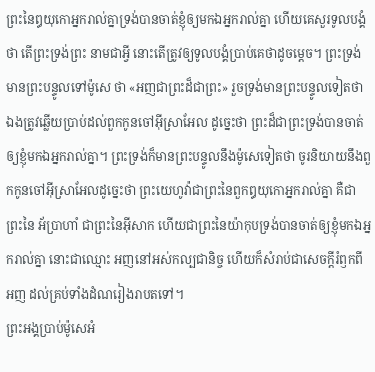ព្រះនៃឰយុកោអ្នករាល់គ្នាទ្រង់បានចាត់ខ្ញុំឲ្យមកឯអ្នករាល់គ្នា ហើយគេសួរទូលបង្គំថា តើព្រះទ្រង់ព្រះ នាមជាអ្វី នោះតើត្រូវឲ្យទូលបង្គំប្រាប់គេថាដូចម្តេច។ ព្រះទ្រង់មានព្រះបន្ទូលទៅម៉ូសេ ថា «អញជាព្រះដ៏ជាព្រះ» រួចទ្រង់មានព្រះបន្ទូលទៀតថា ឯងត្រូវឆ្លើយប្រាប់ដល់ពួកកូនចៅអ៊ីស្រាអែល ដូច្នេះថា ព្រះដ៏ជាព្រះទ្រង់បានចាត់ឲ្យខ្ញុំមកឯអ្នករាល់គ្នា។ ព្រះទ្រង់ក៏មានព្រះបន្ទូលនឹងម៉ូសេទៀតថា ចូរនិយាយនឹងពួកកូនចៅអ៊ីស្រាអែលដូច្នេះថា ព្រះយេហូវ៉ាជាព្រះនៃពួកឰយុកោអ្នករាល់គ្នា គឺជាព្រះនៃ អ័ប្រាហាំ ជាព្រះនៃអ៊ីសាក ហើយជាព្រះនៃយ៉ាកុបទ្រង់បានចាត់ឲ្យខ្ញុំមកឯអ្នករាល់គ្នា នោះជាឈ្មោះ អញនៅអស់កល្បជានិច្ច ហើយក៏សំរាប់ជាសេចក្តីរំឭកពីអញ ដល់គ្រប់ទាំងដំណរៀងរាបតទៅ។
ព្រះអង្គប្រាប់ម៉ូសេអំ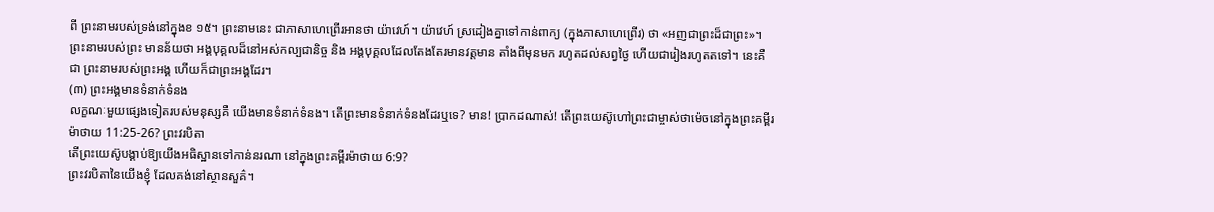ពី ព្រះនាមរបស់ទ្រង់នៅក្នុងខ ១៥។ ព្រះនាមនេះ ជាភាសាហេព្រើរអានថា យ៉ាវេហ៍។ យ៉ាវេហ៍ ស្រដៀងគ្នាទៅកាន់ពាក្យ (ក្នុងភាសាហេព្រើរ) ថា «អញជាព្រះដ៏ជាព្រះ»។ ព្រះនាមរបស់ព្រះ មានន័យថា អង្គបុគ្គលដ៏នៅអស់កល្បជានិច្ច និង អង្គបុគ្គលដែលតែងតែរមានវត្តមាន តាំងពីមុនមក រហូតដល់សព្វថ្ងៃ ហើយជារៀងរហូតតទៅ។ នេះគឺជា ព្រះនាមរបស់ព្រះអង្គ ហើយក៏ជាព្រះអង្គដែរ។
(៣) ព្រះអង្គមានទំនាក់ទំនង
លក្ខណៈមួយផ្សេងទៀតរបស់មនុស្សគឺ យើងមានទំនាក់ទំនង។ តើព្រះមានទំនាក់ទំនងដែរឬទេ? មាន! ប្រាកដណាស់! តើព្រះយេស៊ូហៅព្រះជាម្ចាស់ថាម៉េចនៅក្នុងព្រះគម្ពីរម៉ាថាយ 11:25-26? ព្រះវរបិតា
តើព្រះយេស៊ូបង្គាប់ឱ្យយើងអធិស្ឋានទៅកាន់នរណា នៅក្នុងព្រះគម្ពីរម៉ាថាយ 6:9?
ព្រះវរបិតានៃយើងខ្ញុំ ដែលគង់នៅស្ថានសួគ៌។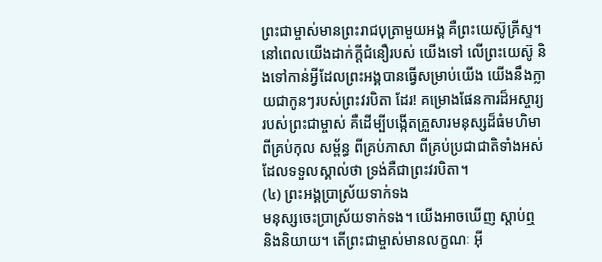ព្រះជាម្ចាស់មានព្រះរាជបុត្រាមួយអង្គ គឺព្រះយេស៊ូគ្រីស្ទ។ នៅពេលយើងដាក់ក្ដីជំនឿរបស់ យើងទៅ លើព្រះយេស៊ូ និងទៅកាន់អ្វីដែលព្រះអង្គបានធ្វើសម្រាប់យើង យើងនឹងក្លាយជាកូនៗរបស់ព្រះវរបិតា ដែរ! គម្រោងផែនការដ៏អស្ចារ្យរបស់ព្រះជាម្ចាស់ គឺដើម្បីបង្កើតគ្រួសារមនុស្សដ៏ធំមហិមាពីគ្រប់កុល សម្ព័ន្ធ ពីគ្រប់ភាសា ពីគ្រប់ប្រជាជាតិទាំងអស់ ដែលទទួលស្គាល់ថា ទ្រង់គឺជាព្រះវរបិតា។
(៤) ព្រះអង្គប្រាស្រ័យទាក់ទង
មនុស្សចេះប្រាស្រ័យទាក់ទង។ យើងអាចឃើញ ស្ដាប់ឮ និងនិយាយ។ តើព្រះជាម្ចាស់មានលក្ខណៈ អ៊ី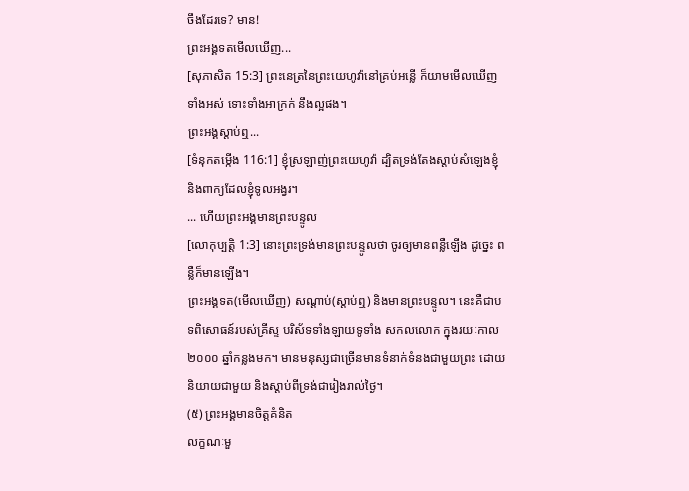ចឹងដែរទេ? មាន!
ព្រះអង្គទតមើលឃើញ...
[សុភាសិត 15:3] ព្រះនេត្រនៃព្រះយេហូវ៉ានៅគ្រប់អន្លើ ក៏យាមមើលឃើញទាំងអស់ ទោះទាំងអាក្រក់ នឹងល្អផង។
ព្រះអង្គស្ដាប់ឮ...
[ទំនុកតម្កើង 116:1] ខ្ញុំស្រឡាញ់ព្រះយេហូវ៉ា ដ្បិតទ្រង់តែងស្តាប់សំឡេងខ្ញុំ និងពាក្យដែលខ្ញុំទូលអង្វរ។
... ហើយព្រះអង្គមានព្រះបន្ទូល
[លោកុប្បត្តិ 1:3] នោះព្រះទ្រង់មានព្រះបន្ទូលថា ចូរឲ្យមានពន្លឺឡើង ដូច្នេះ ពន្លឺក៏មានឡើង។
ព្រះអង្គទត(មើលឃើញ) សណ្ដាប់(ស្តាប់ឮ) និងមានព្រះបន្ទូល។ នេះគឺជាបទពិសោធន៍របស់គ្រីស្ទ បរិស័ទទាំងឡាយទូទាំង សកលលោក ក្នុងរយៈកាល ២០០០ ឆ្នាំកន្លងមក។ មានមនុស្សជាច្រើនមានទំនាក់ទំនងជាមួយព្រះ ដោយនិយាយជាមួយ និងស្ដាប់ពីទ្រង់ជារៀងរាល់ថ្ងៃ។
(៥) ព្រះអង្គមានចិត្តគំនិត
លក្ខណៈមួ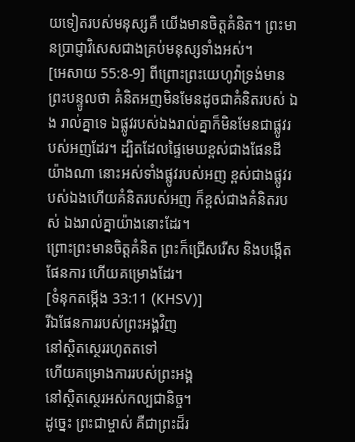យទៀតរបស់មនុស្សគឺ យើងមានចិត្តគំនិត។ ព្រះមានប្រាជ្ញាវិសេសជាងគ្រប់មនុស្សទាំងអស់។
[អេសាយ 55:8-9] ពីព្រោះព្រះយេហូវ៉ាទ្រង់មានព្រះបន្ទូលថា គំនិតអញមិនមែនដូចជាគំនិតរបស់ ឯង រាល់គ្នាទេ ឯផ្លូវរបស់ឯងរាល់គ្នាក៏មិនមែនជាផ្លូវរបស់អញដែរ។ ដ្បិតដែលផ្ទៃមេឃខ្ពស់ជាងផែនដី យ៉ាងណា នោះអស់ទាំងផ្លូវរបស់អញ ខ្ពស់ជាងផ្លូវរបស់ឯងហើយគំនិតរបស់អញ ក៏ខ្ពស់ជាងគំនិតរបស់ ឯងរាល់គ្នាយ៉ាងនោះដែរ។
ព្រោះព្រះមានចិត្តគំនិត ព្រះក៏ជ្រើសរើស និងបង្កើតផែនការ ហើយគម្រោងដែរ។
[ទំនុកតម្កើង 33:11 (KHSV)]
រីឯផែនការរបស់ព្រះអង្គវិញ
នៅស្ថិតស្ថេររហូតតទៅ
ហើយគម្រោងការរបស់ព្រះអង្គ
នៅស្ថិតស្ថេរអស់កល្បជានិច្ច។
ដូច្នេះ ព្រះជាម្ចាស់ គឺជាព្រះដ៏រ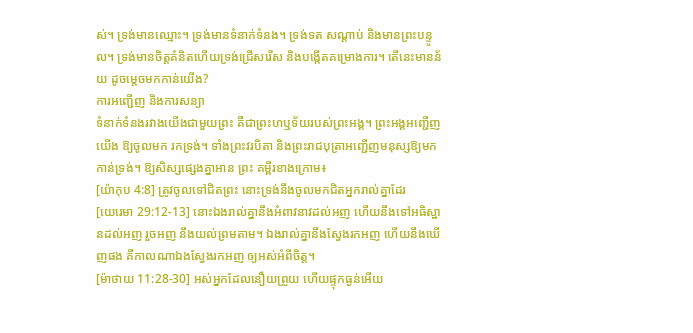ស់។ ទ្រង់មានឈ្មោះ។ ទ្រង់មានទំនាក់ទំនង។ ទ្រង់ទត សណ្ដាប់ និងមានព្រះបន្ទូល។ ទ្រង់មានចិត្តគំនិតហើយទ្រង់ជ្រើសរើស និងបង្កើតគម្រោងការ។ តើនេះមានន័យ ដូចម្ដេចមកកាន់យើង?
ការអញ្ជើញ និងការសន្យា
ទំនាក់ទំនងរវាងយើងជាមួយព្រះ គឺជាព្រះហឬទ័យរបស់ព្រះអង្គ។ ព្រះអង្គអញ្ជើញយើង ឱ្យចូលមក រកទ្រង់។ ទាំងព្រះវរបិតា និងព្រះរាជបុត្រាអញ្ជើញមនុស្សឱ្យមកកាន់ទ្រង់។ ឱ្យសិស្សផ្សេងគ្នាអាន ព្រះ គម្ពីរខាងក្រោម៖
[យ៉ាកុប 4:8] ត្រូវចូលទៅជិតព្រះ នោះទ្រង់នឹងចូលមកជិតអ្នករាល់គ្នាដែរ
[យេរេមា 29:12-13] នោះឯងរាល់គ្នានឹងអំពាវនាវដល់អញ ហើយនឹងទៅអធិស្ឋានដល់អញ រួចអញ នឹងយល់ព្រមតាម។ ឯងរាល់គ្នានឹងស្វែងរកអញ ហើយនឹងឃើញផង គឺកាលណាឯងស្វែងរកអញ ឲ្យអស់អំពីចិត្ត។
[ម៉ាថាយ 11:28-30] អស់អ្នកដែលនឿយព្រួយ ហើយផ្ទុកធ្ងន់អើយ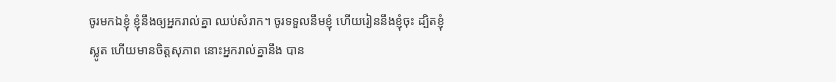ចូរមកឯខ្ញុំ ខ្ញុំនឹងឲ្យអ្នករាល់គ្នា ឈប់សំរាក។ ចូរទទួលនឹមខ្ញុំ ហើយរៀននឹងខ្ញុំចុះ ដ្បិតខ្ញុំស្លូត ហើយមានចិត្តសុភាព នោះអ្នករាល់គ្នានឹង បាន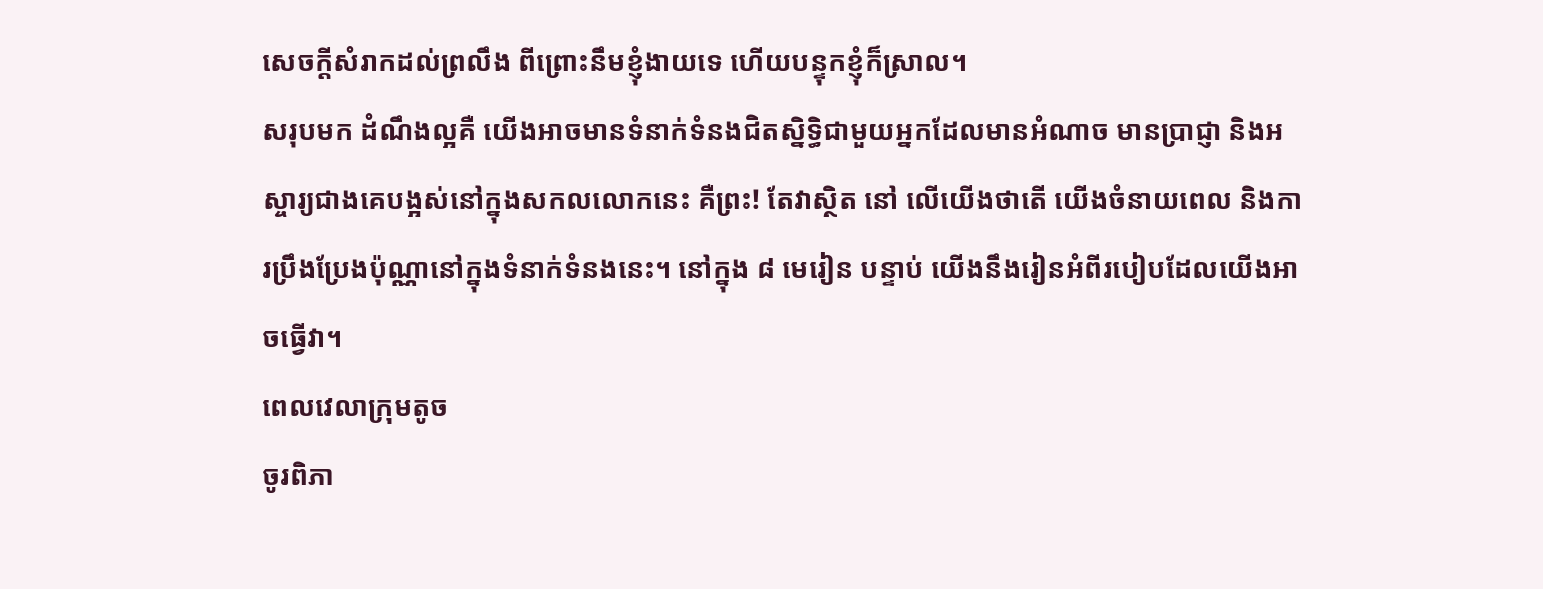សេចក្តីសំរាកដល់ព្រលឹង ពីព្រោះនឹមខ្ញុំងាយទេ ហើយបន្ទុកខ្ញុំក៏ស្រាល។
សរុបមក ដំណឹងល្អគឺ យើងអាចមានទំនាក់ទំនងជិតស្និទ្ធិជាមួយអ្នកដែលមានអំណាច មានប្រាជ្ញា និងអស្ចារ្យជាងគេបង្អស់នៅក្នុងសកលលោកនេះ គឺព្រះ! តែវាស្ថិត នៅ លើយើងថាតើ យើងចំនាយពេល និងការប្រឹងប្រែងប៉ុណ្ណានៅក្នុងទំនាក់ទំនងនេះ។ នៅក្នុង ៨ មេរៀន បន្ទាប់ យើងនឹងរៀនអំពីរបៀបដែលយើងអាចធ្វើវា។
ពេលវេលាក្រុមតូច
ចូរពិភា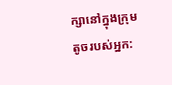ក្សានៅក្នុងក្រុមតូចរបស់អ្នក: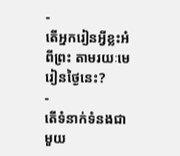-
តើអ្នករៀនអ្វីខ្លះអំពីព្រះ តាមរយៈមេរៀនថ្ងៃនេះ?
-
តើទំនាក់ទំនងជាមួយ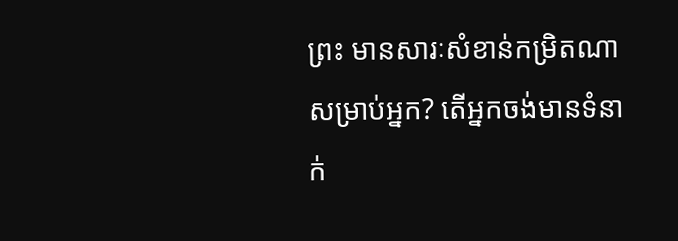ព្រះ មានសារៈសំខាន់កម្រិតណា សម្រាប់អ្នក? តើអ្នកចង់មានទំនាក់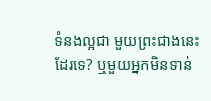ទំនងល្អជា មួយព្រះជាងនេះដែរទេ? ឬមួយអ្នកមិនទាន់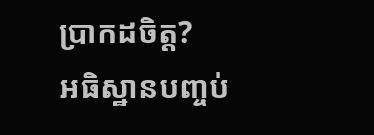ប្រាកដចិត្ត?
អធិស្ឋានបញ្ចប់